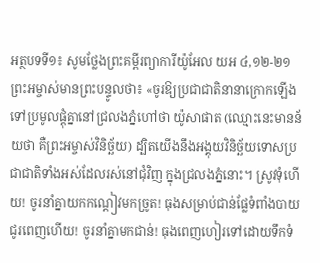អត្ថបទទី១៖ សូមថ្លែងព្រះគម្ពីរព្យាការីយ៉ូអែល យអ ៤,១២-២១
ព្រះអម្ចាស់មានព្រះបន្ទូលថា៖ «ចូរឱ្យប្រជាជាតិនានាក្រោកឡើងទៅប្រមូលផ្តុំគ្នានៅជ្រលងភ្នំហៅថា យ៉ូសាផាត (ឈ្មោះនេះមានន័យថា គឺព្រះអម្ចាស់វិនិច្ឆ័យ) ដ្បិតយើងនឹងអង្គុយវិនិច្ឆ័យទោសប្រជាជាតិទាំងអស់ដែលរស់នៅជុំវិញ ក្នុងជ្រលងភ្នំនោះ។ ស្រូវទុំហើយ! ចូរនាំគ្នាយកកណ្ដៀវមកច្រូត! ធុងសម្រាប់ជាន់ផ្លែទំពាំងបាយជូរពេញហើយ! ចូរនាំគ្នាមកជាន់! ធុងពេញហៀរទៅដោយទឹកទំ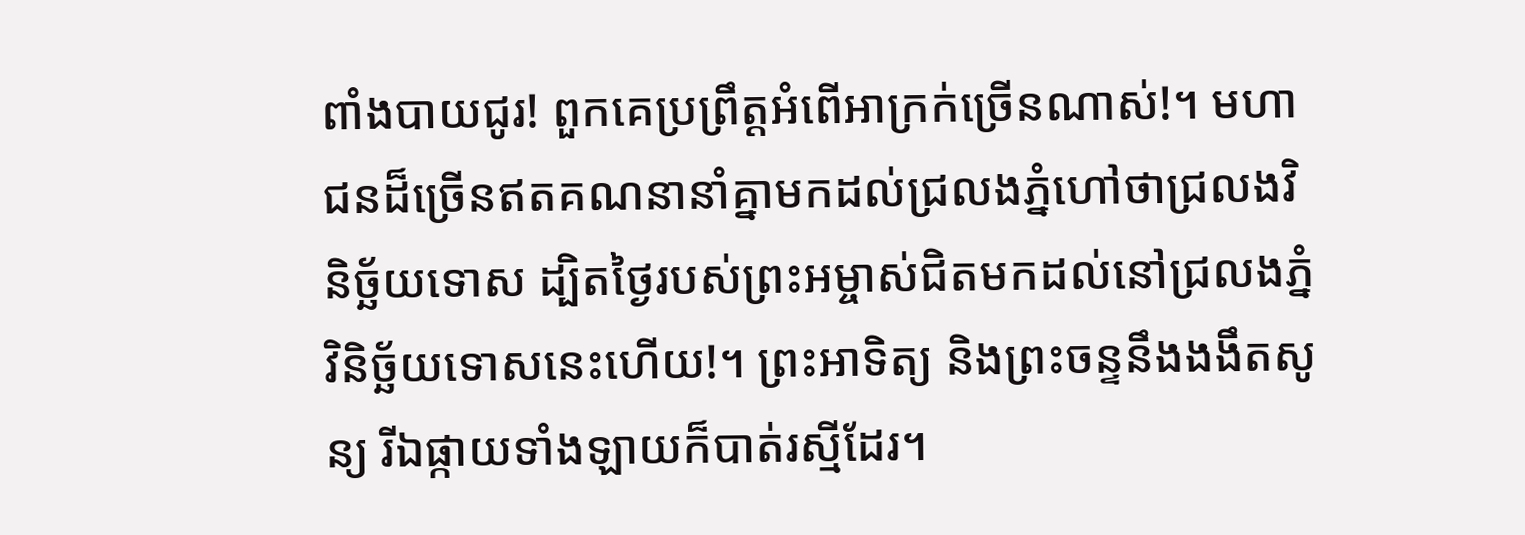ពាំងបាយជូរ! ពួកគេប្រព្រឹត្ដអំពើអាក្រក់ច្រើនណាស់!។ មហាជនដ៏ច្រើនឥតគណនានាំគ្នាមកដល់ជ្រលងភ្នំហៅថាជ្រលងវិនិច្ឆ័យទោស ដ្បិតថ្ងៃរបស់ព្រះអម្ចាស់ជិតមកដល់នៅជ្រលងភ្នំវិនិច្ឆ័យទោសនេះហើយ!។ ព្រះអាទិត្យ និងព្រះចន្ទនឹងងងឹតសូន្យ រីឯផ្កាយទាំងឡាយក៏បាត់រស្មីដែរ។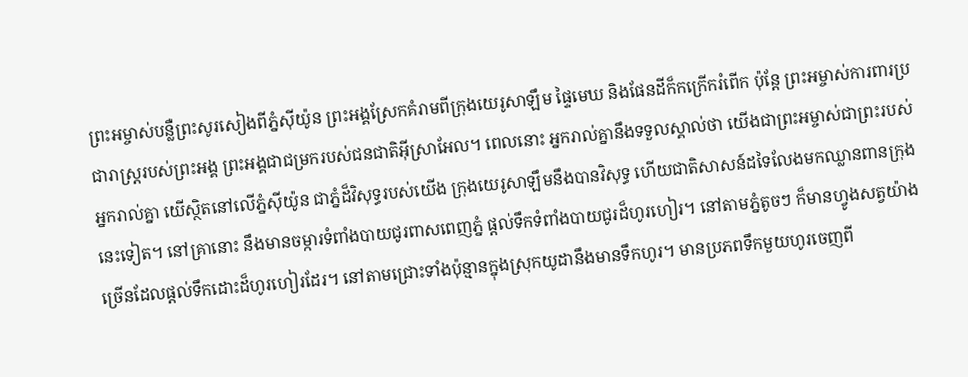ព្រះអម្ចាស់បន្លឺព្រះសូរសៀងពីភ្នំស៊ីយ៉ូន ព្រះអង្គស្រែកគំរាមពីក្រុងយេរូសាឡឹម ផ្ទៃមេឃ និងផែនដីក៏កក្រើករំពើក ប៉ុន្តែ ព្រះអម្ចាស់ការពារប្រជារាស្រ្តរបស់ព្រះអង្គ ព្រះអង្គជាជម្រករបស់ជនជាតិអ៊ីស្រាអែល។ ពេលនោះ អ្នករាល់គ្នានឹងទទួលស្គាល់ថា យើងជាព្រះអម្ចាស់ជាព្រះរបស់អ្នករាល់គ្នា យើស្ថិតនៅលើភ្នំស៊ីយ៉ូន ជាភ្នំដ៏វិសុទ្ធរបស់យើង ក្រុងយេរូសាឡឹមនឹងបានវិសុទ្ធ ហើយជាតិសាសន៍ដទៃលែងមកឈ្លានពានក្រុងនេះទៀត។ នៅគ្រានោះ នឹងមានចម្ការទំពាំងបាយជូរពាសពេញភ្នំ ផ្តល់ទឹកទំពាំងបាយជូរដ៏ហូរហៀរ។ នៅតាមភ្នំតូចៗ ក៏មានហ្វូងសត្វយ៉ាងច្រើនដែលផ្ដល់ទឹកដោះដ៏ហូរហៀរដែរ។ នៅតាមជ្រោះទាំងប៉ុន្មានក្នុងស្រុកយូដានឹងមានទឹកហូរ។ មានប្រភពទឹកមួយហូរចេញពី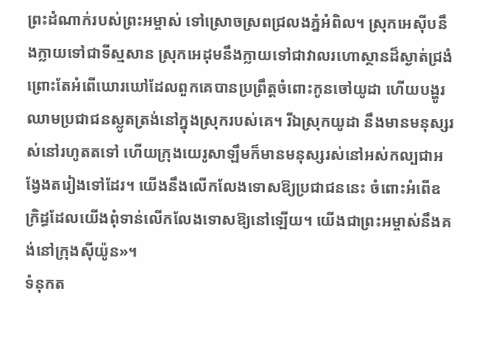ព្រះដំណាក់របស់ព្រះអម្ចាស់ ទៅស្រោចស្រពជ្រលងភ្នំអំពិល។ ស្រុកអេស៊ីបនឹងក្លាយទៅជាទីស្មសាន ស្រុកអេដុមនឹងក្លាយទៅជាវាលរហោស្ថានដ៏ស្ងាត់ជ្រងំ ព្រោះតែអំពើឃោរឃៅដែលពួកគេបានប្រព្រឹត្តចំពោះកូនចៅយូដា ហើយបង្ហូរឈាមប្រជាជនស្លូតត្រង់នៅក្នុងស្រុករបស់គេ។ រីឯស្រុកយូដា នឹងមានមនុស្សរស់នៅរហូតតទៅ ហើយក្រុងយេរូសាឡឹមក៏មានមនុស្សរស់នៅអស់កល្បជាអង្វែងតរៀងទៅដែរ។ យើងនឹងលើកលែងទោសឱ្យប្រជាជននេះ ចំពោះអំពើឧក្រិដ្ធដែលយើងពុំទាន់លើកលែងទោសឱ្យនៅឡើយ។ យើងជាព្រះអម្ចាស់នឹងគង់នៅក្រុងស៊ីយ៉ូន»។
ទំនុកត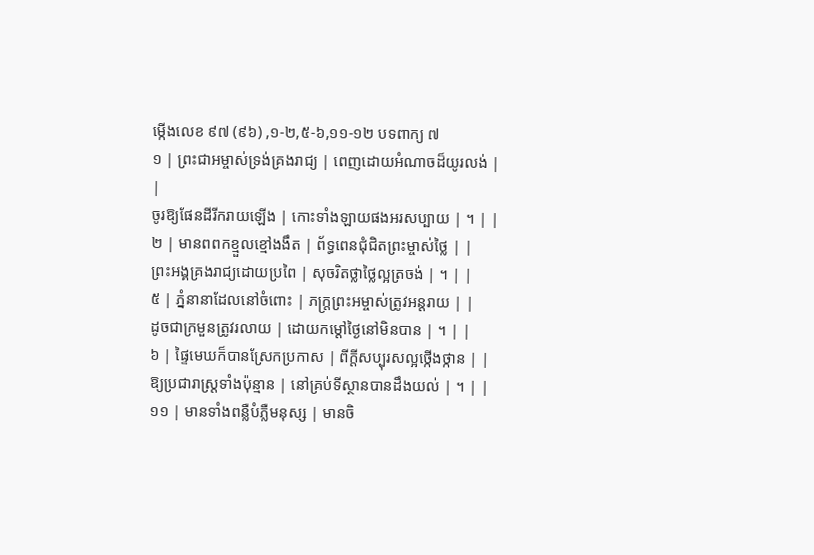ម្កើងលេខ ៩៧ (៩៦) ,១-២,៥-៦,១១-១២ បទពាក្យ ៧
១ | ព្រះជាអម្ចាស់ទ្រង់គ្រងរាជ្យ | ពេញដោយអំណាចដ៏យូរលង់ | |
ចូរឱ្យផែនដីរីករាយឡើង | កោះទាំងឡាយផងអរសប្បាយ | ។ | |
២ | មានពពកខ្មួលខ្មៅងងឹត | ព័ទ្ធពេនជុំជិតព្រះម្ចាស់ថ្លៃ | |
ព្រះអង្គគ្រងរាជ្យដោយប្រពៃ | សុចរិតថ្លាថ្លៃល្អត្រចង់ | ។ | |
៥ | ភ្នំនានាដែលនៅចំពោះ | ភក្រ្តព្រះអម្ចាស់ត្រូវអន្ដរាយ | |
ដូចជាក្រមួនត្រូវរលាយ | ដោយកម្ដៅថ្ងៃនៅមិនបាន | ។ | |
៦ | ផ្ទៃមេឃក៏បានស្រែកប្រកាស | ពីក្ដីសប្បុរសល្អថ្កើងថ្កាន | |
ឱ្យប្រជារាស្រ្ដទាំងប៉ុន្មាន | នៅគ្រប់ទីស្ថានបានដឹងយល់ | ។ | |
១១ | មានទាំងពន្លឺបំភ្លឺមនុស្ស | មានចិ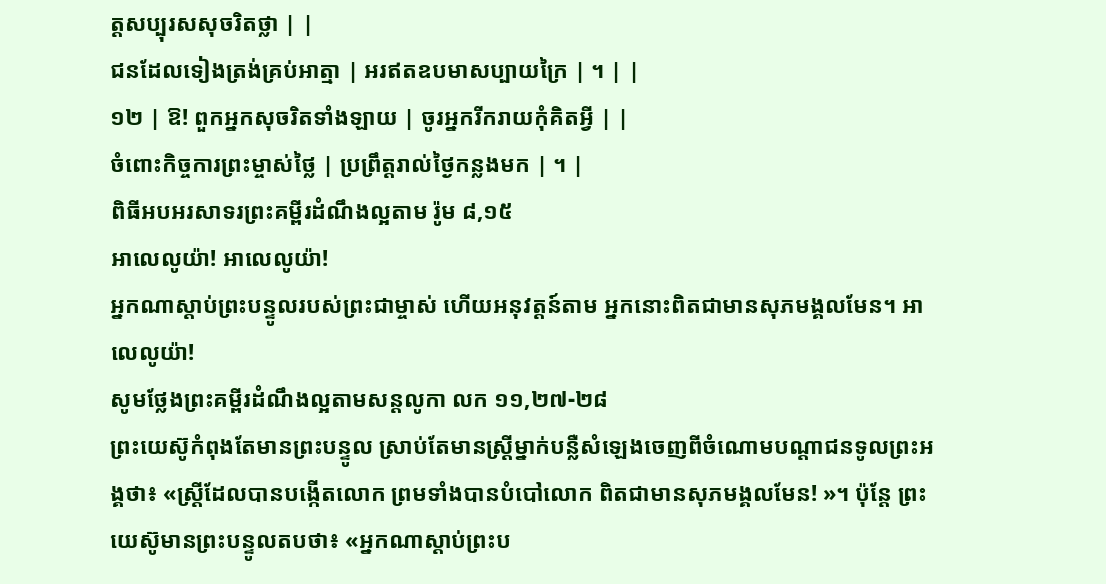ត្តសប្បុរសសុចរិតថ្លា | |
ជនដែលទៀងត្រង់គ្រប់អាត្មា | អរឥតឧបមាសប្បាយក្រៃ | ។ | |
១២ | ឱ! ពួកអ្នកសុចរិតទាំងឡាយ | ចូរអ្នករីករាយកុំគិតអ្វី | |
ចំពោះកិច្ចការព្រះម្ចាស់ថ្លៃ | ប្រព្រឹត្តរាល់ថ្ងៃកន្លងមក | ។ |
ពិធីអបអរសាទរព្រះគម្ពីរដំណឹងល្អតាម រ៉ូម ៨,១៥
អាលេលូយ៉ា! អាលេលូយ៉ា!
អ្នកណាស្តាប់ព្រះបន្ទូលរបស់ព្រះជាម្ចាស់ ហើយអនុវត្តន៍តាម អ្នកនោះពិតជាមានសុភមង្គលមែន។ អាលេលូយ៉ា!
សូមថ្លែងព្រះគម្ពីរដំណឹងល្អតាមសន្តលូកា លក ១១,២៧-២៨
ព្រះយេស៊ូកំពុងតែមានព្រះបន្ទូល ស្រាប់តែមានស្រ្ដីម្នាក់បន្លឺសំឡេងចេញពីចំណោមបណ្ដាជនទូលព្រះអង្គថា៖ «ស្រ្តីដែលបានបង្កើតលោក ព្រមទាំងបានបំបៅលោក ពិតជាមានសុភមង្គលមែន! »។ ប៉ុន្តែ ព្រះយេស៊ូមានព្រះបន្ទូលតបថា៖ «អ្នកណាស្ដាប់ព្រះប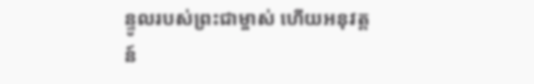ន្ទូលរបស់ព្រះជាម្ចាស់ ហើយអនុវត្តន៍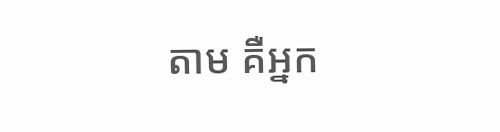តាម គឺអ្នក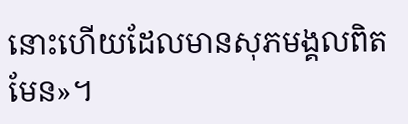នោះហើយដែលមានសុភមង្គលពិតមែន»។